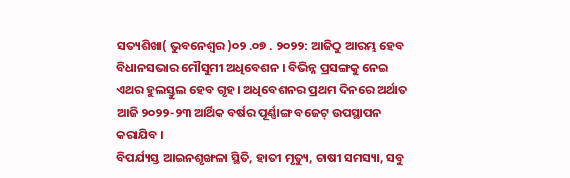ସତ୍ୟଶିଖା( ଭୁବନେଶ୍ୱର )୦୨ .୦୭ . ୨୦୨୨: ଆଜିଠୁ ଆରମ୍ଭ ହେବ ବିଧାନସଭାର ମୌସୁମୀ ଅଧିବେଶନ । ବିଭିନ୍ନ ପ୍ରସଙ୍ଗକୁ ନେଇ ଏଥର ହୁଲସ୍ତୁଲ ହେବ ଗୃହ। ଅଧିବେଶନର ପ୍ରଥମ ଦିନରେ ଅର୍ଥାତ ଆଜି ୨୦୨୨-୨୩ ଆର୍ଥିକ ବର୍ଷର ପୂର୍ଣ୍ଣାଙ୍ଗ ବଜେଟ୍ ଉପସ୍ଥାପନ କରାଯିବ ।
ବିପର୍ଯ୍ୟସ୍ତ ଆଇନଶୃଙ୍ଖଳା ସ୍ଥିତି, ହାତୀ ମୃତ୍ୟୁ, ଚାଷୀ ସମସ୍ୟା, ସବୁ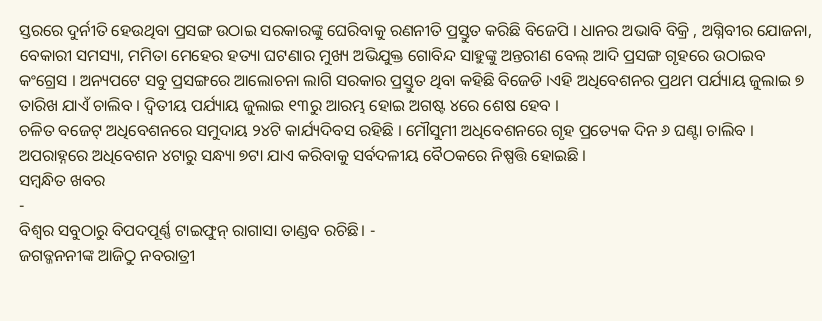ସ୍ତରରେ ଦୁର୍ନୀତି ହେଉଥିବା ପ୍ରସଙ୍ଗ ଉଠାଇ ସରକାରଙ୍କୁ ଘେରିବାକୁ ରଣନୀତି ପ୍ରସ୍ତୁତ କରିଛି ବିଜେପି । ଧାନର ଅଭାବି ବିକ୍ରି , ଅଗ୍ନିବୀର ଯୋଜନା, ବେକାରୀ ସମସ୍ୟା, ମମିତା ମେହେର ହତ୍ୟା ଘଟଣାର ମୁଖ୍ୟ ଅଭିଯୁକ୍ତ ଗୋବିନ୍ଦ ସାହୁଙ୍କୁ ଅନ୍ତରୀଣ ବେଲ୍ ଆଦି ପ୍ରସଙ୍ଗ ଗୃହରେ ଉଠାଇବ କଂଗ୍ରେସ । ଅନ୍ୟପଟେ ସବୁ ପ୍ରସଙ୍ଗରେ ଆଲୋଚନା ଲାଗି ସରକାର ପ୍ରସ୍ତୁତ ଥିବା କହିଛି ବିଜେଡି ।ଏହି ଅଧିବେଶନର ପ୍ରଥମ ପର୍ଯ୍ୟାୟ ଜୁଲାଇ ୭ ତାରିଖ ଯାଏଁ ଚାଲିବ । ଦ୍ୱିତୀୟ ପର୍ଯ୍ୟାୟ ଜୁଲାଇ ୧୩ରୁ ଆରମ୍ଭ ହୋଇ ଅଗଷ୍ଟ ୪ରେ ଶେଷ ହେବ ।
ଚଳିତ ବଜେଟ୍ ଅଧିବେଶନରେ ସମୁଦାୟ ୨୪ଟି କାର୍ଯ୍ୟଦିବସ ରହିଛି । ମୌସୁମୀ ଅଧିବେଶନରେ ଗୃହ ପ୍ରତ୍ୟେକ ଦିନ ୬ ଘଣ୍ଟା ଚାଲିବ । ଅପରାହ୍ନରେ ଅଧିବେଶନ ୪ଟାରୁ ସନ୍ଧ୍ୟା ୭ଟା ଯାଏ କରିବାକୁ ସର୍ବଦଳୀୟ ବୈଠକରେ ନିଷ୍ପତ୍ତି ହୋଇଛି ।
ସମ୍ବନ୍ଧିତ ଖବର
-
ବିଶ୍ୱର ସବୁଠାରୁ ବିପଦପୂର୍ଣ୍ଣ ଟାଇଫୁନ୍ ରାଗାସା ତାଣ୍ଡବ ରଚିଛି। -
ଜଗତ୍ଜନନୀଙ୍କ ଆଜିଠୁ ନବରାତ୍ରୀ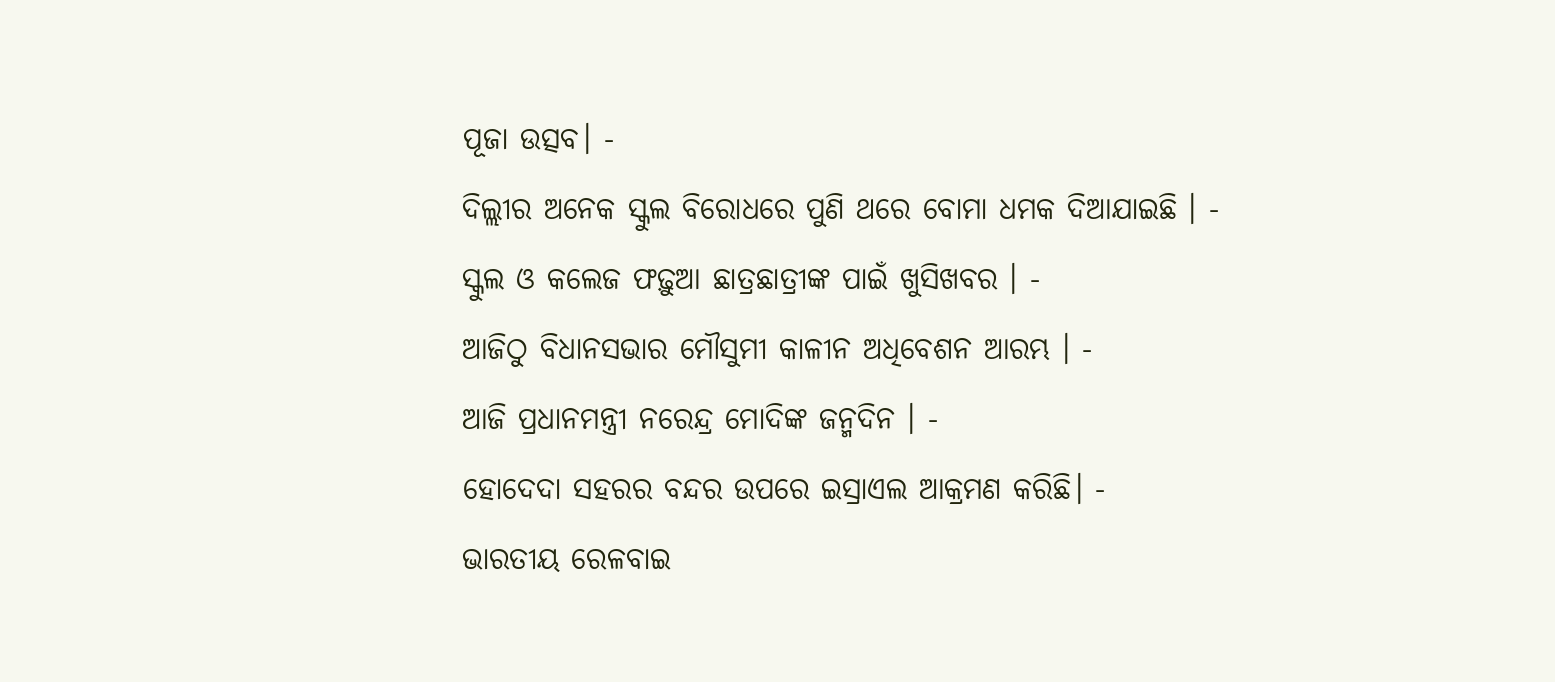ପୂଜା ଉତ୍ସବ। -
ଦିଲ୍ଲୀର ଅନେକ ସ୍କୁଲ ବିରୋଧରେ ପୁଣି ଥରେ ବୋମା ଧମକ ଦିଆଯାଇଛି । -
ସ୍କୁଲ ଓ କଲେଜ ଫଢ଼ୁଆ ଛାତ୍ରଛାତ୍ରୀଙ୍କ ପାଇଁ ଖୁସିଖବର । -
ଆଜିଠୁ ବିଧାନସଭାର ମୌସୁମୀ କାଳୀନ ଅଧିବେଶନ ଆରମ୍ଭ । -
ଆଜି ପ୍ରଧାନମନ୍ତ୍ରୀ ନରେନ୍ଦ୍ର ମୋଦିଙ୍କ ଜନ୍ମଦିନ । -
ହୋଦେଦା ସହରର ବନ୍ଦର ଉପରେ ଇସ୍ରାଏଲ ଆକ୍ରମଣ କରିଛି। -
ଭାରତୀୟ ରେଳବାଇ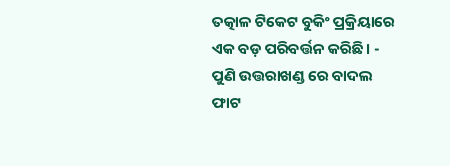ତତ୍କାଳ ଟିକେଟ ବୁକିଂ ପ୍ରକ୍ରିୟାରେ ଏକ ବଡ଼ ପରିବର୍ତ୍ତନ କରିଛି। -
ପୁଣି ଉତ୍ତରାଖଣ୍ଡ ରେ ବାଦଲ ଫାଟ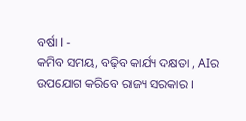ବର୍ଷା l -
କମିବ ସମୟ, ବଢ଼ିବ କାର୍ଯ୍ୟ ଦକ୍ଷତା , AIର ଉପଯୋଗ କରିବେ ରାଜ୍ୟ ସରକାର ।